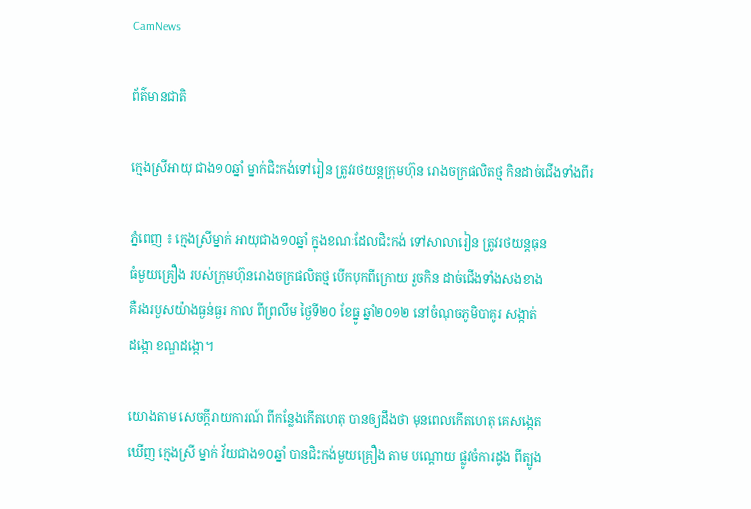CamNews

ព័ត៌មានជាតិ

ក្មេងស្រីអាយុ ជាង១០ឆ្នាំ ម្នាក់ជិះកង់ទៅរៀន ត្រូវរថយន្តក្រុមហ៊ុន រោងចក្រផលិតថ្ម កិនដាច់ជើងទាំងពីរ

ភ្នំពេញ ៖ ក្មេងស្រីម្នាក់ អាយុជាង១០ឆ្នាំ ក្នុងខណៈដែលជិះកង់ ទៅសាលារៀន ត្រូវរថយន្តធុន
ធំមួយគ្រឿង របស់ក្រុមហ៊ុនរោងចក្រផលិតថ្ម បើកបុកពីក្រោយ រួចកិន ដាច់ជើងទាំងសងខាង
គឺរងរបួសយ៉ាងធ្ងន់ធ្ងរ កាល ពីព្រលឹម ថ្ងៃទី២០ ខែធ្នូ ឆ្នាំ២០១២ នៅចំណុចភូមិបាគូរ សង្កាត់
ដង្កោ ខណ្ឌដង្កោ។

យោងតាម សេចក្តីរាយការណ៍ ពីកន្លែងកើតហេតុ បានឲ្យដឹងថា មុនពេលកើតហេតុ គេសង្កេត
ឃើញ ក្មេងស្រី ម្នាក់ វ័យជាង១០ឆ្នាំ បានជិះកង់មួយគ្រឿង តាម បណ្តោយ ផ្លូវចំការដូង ពីត្បូង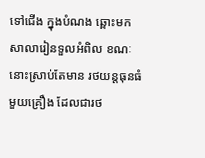ទៅជើង ក្នុងបំណង ឆ្ពោះមក សាលារៀនទួលអំពិល ខណៈនោះស្រាប់តែមាន រថយន្តធុនធំ
មួយគ្រឿង ដែលជារថ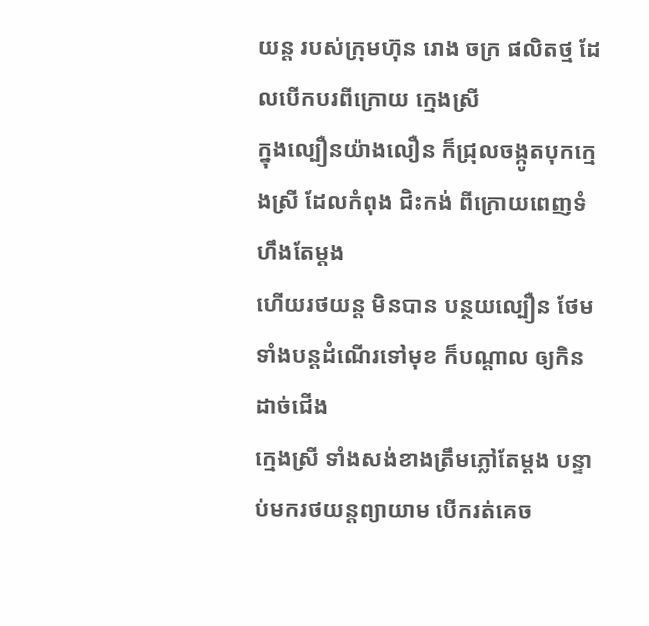យន្ត របស់ក្រុមហ៊ុន រោង ចក្រ ផលិតថ្ម ដែលបើកបរពីក្រោយ ក្មេងស្រី
ក្នុងល្បឿនយ៉ាងលឿន ក៏ជ្រុលចង្កូតបុកក្មេងស្រី ដែលកំពុង ជិះកង់ ពីក្រោយពេញទំហឹងតែម្តង
ហើយរថយន្ត មិនបាន បន្ថយល្បឿន ថែមទាំងបន្តដំណើរទៅមុខ ក៏បណ្តាល ឲ្យកិន ដាច់ជើង
ក្មេងស្រី ទាំងសង់ខាងត្រឹមភ្លៅតែម្តង បន្ទាប់មករថយន្តព្យាយាម បើករត់គេច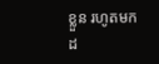ខ្លួន រហូតមកដ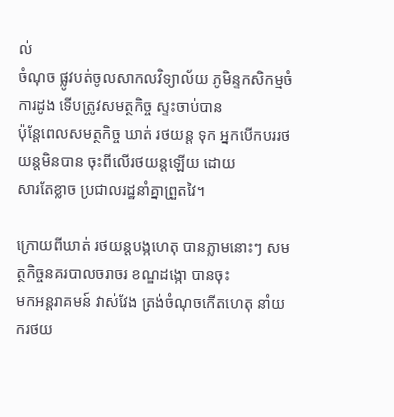ល់
ចំណុច ផ្លូវបត់ចូលសាកលវិទ្យាល័យ ភូមិន្ទកសិកម្មចំការដូង ទើបត្រូវសមត្ថកិច្ច ស្ទះចាប់បាន
ប៉ុន្តែពេលសមត្ថកិច្ច ឃាត់ រថយន្ត ទុក អ្នកបើកបររថយន្តមិនបាន ចុះពីលើរថយន្តឡើយ ដោយ
សារតែខ្លាច ប្រជាលរដ្ឋនាំគ្នាព្រួតវៃ។

ក្រោយពីឃាត់ រថយន្តបង្កហេតុ បានភ្លាមនោះៗ សមត្ថកិច្ចនគរបាលចរាចរ ខណ្ឌដង្កោ បានចុះ
មកអន្តរាគមន៍ វាស់វែង ត្រង់ចំណុចកើតហេតុ នាំយករថយ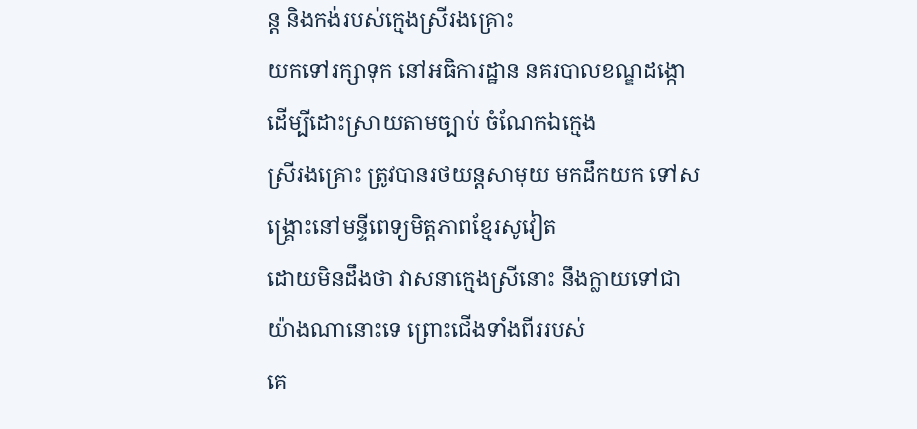ន្ត និងកង់របស់ក្មេងស្រីរងគ្រោះ
យកទៅរក្សាទុក នៅអធិការដ្ឋាន នគរបាលខណ្ឌដង្កោ ដើម្បីដោះស្រាយតាមច្បាប់ ចំណែកឯក្មេង
ស្រីរងគ្រោះ ត្រូវបានរថយន្តសាមុយ មកដឹកយក ទៅសង្គ្រោះនៅមន្ទីពេទ្យមិត្តភាពខ្មែរសូវៀត
ដោយមិនដឹងថា វាសនាក្មេងស្រីនោះ នឹងក្លាយទៅជា យ៉ាងណានោះទេ ព្រោះជើងទាំងពីររបស់
គេ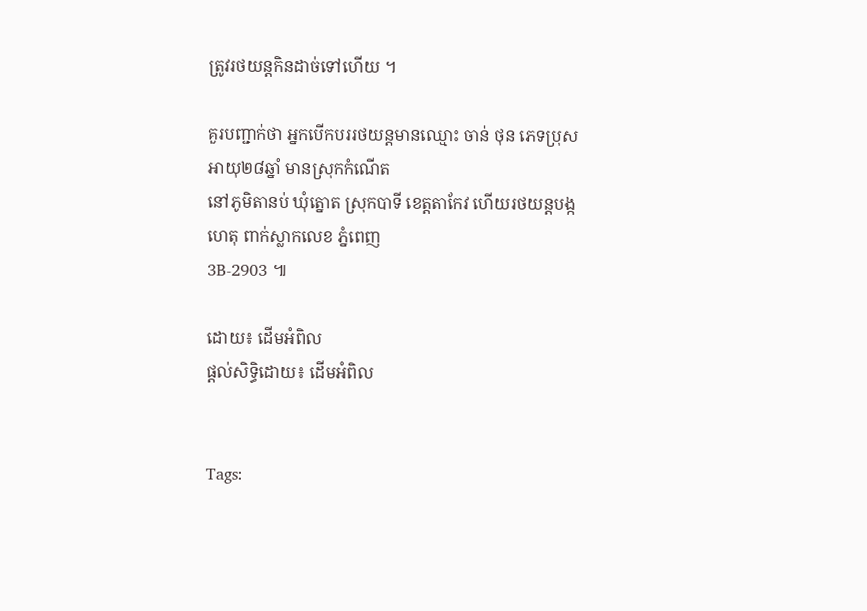ត្រូវរថយន្តកិនដាច់ទៅហើយ ។

គួរបញ្ជាក់ថា អ្នកបើកបររថយន្តមានឈ្មោះ ចាន់ ថុន ភេទប្រុស អាយុ២៨ឆ្នាំ មានស្រុកកំណើត
នៅភូមិតានប់ ឃុំត្នោត ស្រុកបាទី ខេត្តតាកែវ ហើយរថយន្តបង្កហេតុ ពាក់ស្លាកលេខ ភ្នំពេញ
3B-2903 ៕

ដោយ៖ ដើមអំពិល
ផ្តល់សិទ្ធិដោយ៖ ដើមអំពិល


Tags: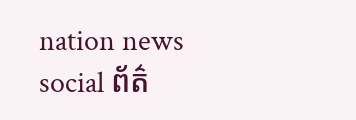nation news social ព័ត៌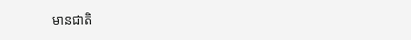មានជាតិ